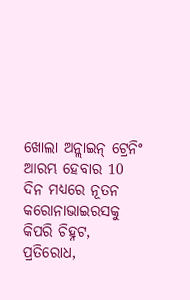ଖୋଲା ଅନ୍ଲାଇନ୍ ଟ୍ରେନିଂ ଆରମ୍ଭ ହେବାର 10 ଦିନ ମଧ୍ୟରେ ନୂତନ କରୋନାଭାଇରସକୁ କିପରି ଚିହ୍ନଟ, ପ୍ରତିରୋଧ,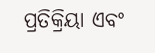ପ୍ରତିକ୍ରିୟା ଏବଂ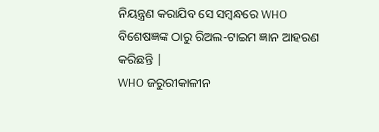ନିୟନ୍ତ୍ରଣ କରାଯିବ ସେ ସମ୍ବନ୍ଧରେ WHO ବିଶେଷଜ୍ଞଙ୍କ ଠାରୁ ରିଅଲ-ଟାଇମ ଜ୍ଞାନ ଆହରଣ କରିଛନ୍ତି |
WHO ଜରୁରୀକାଳୀନ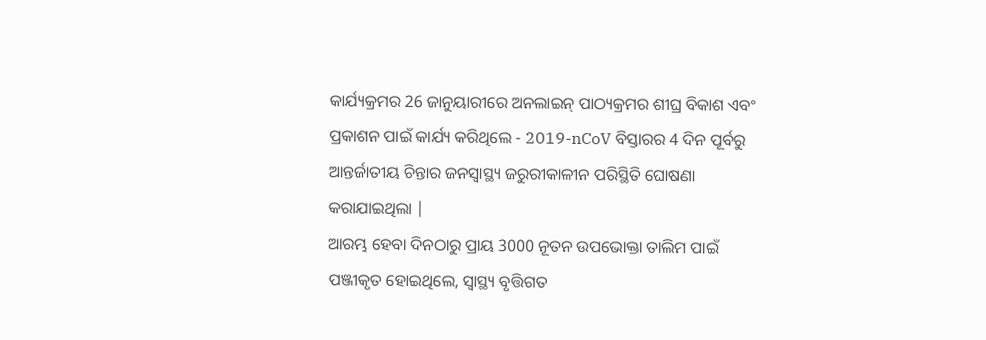କାର୍ଯ୍ୟକ୍ରମର 26 ଜାନୁୟାରୀରେ ଅନଲାଇନ୍ ପାଠ୍ୟକ୍ରମର ଶୀଘ୍ର ବିକାଶ ଏବଂ ପ୍ରକାଶନ ପାଇଁ କାର୍ଯ୍ୟ କରିଥିଲେ - 2019-nCoV ବିସ୍ତାରର 4 ଦିନ ପୂର୍ବରୁ ଆନ୍ତର୍ଜାତୀୟ ଚିନ୍ତାର ଜନସ୍ୱାସ୍ଥ୍ୟ ଜରୁରୀକାଳୀନ ପରିସ୍ଥିତି ଘୋଷଣା କରାଯାଇଥିଲା |
ଆରମ୍ଭ ହେବା ଦିନଠାରୁ ପ୍ରାୟ 3000 ନୂତନ ଉପଭୋକ୍ତା ତାଲିମ ପାଇଁ ପଞ୍ଜୀକୃତ ହୋଇଥିଲେ, ସ୍ୱାସ୍ଥ୍ୟ ବୃତ୍ତିଗତ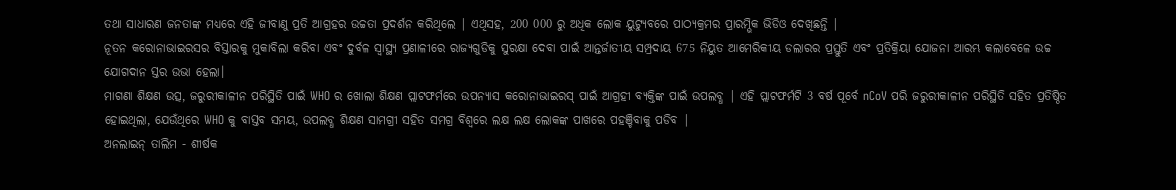ତଥା ସାଧାରଣ ଜନତାଙ୍କ ମଧ୍ୟରେ ଏହି ଜୀବାଣୁ ପ୍ରତି ଆଗ୍ରହର ଉଚ୍ଚତା ପ୍ରଦର୍ଶନ କରିଥିଲେ | ଏଥିସହ, 200 000 ରୁ ଅଧିକ ଲୋକ ୟୁଟ୍ୟୁବରେ ପାଠ୍ୟକ୍ରମର ପ୍ରାରମ୍ଭିକ ଭିଡିଓ ଦେଖିଛନ୍ତି |
ନୂତନ କରୋନାଭାଇରସର ବିସ୍ତାରକୁ ମୁକାବିଲା କରିବା ଏବଂ ଦୁର୍ବଳ ସ୍ୱାସ୍ଥ୍ୟ ପ୍ରଣାଳୀରେ ରାଜ୍ୟଗୁଡିକୁ ସୁରକ୍ଷା ଦେବା ପାଇଁ ଆନ୍ତର୍ଜାତୀୟ ସମ୍ପ୍ରଦାୟ 675 ନିୟୁତ ଆମେରିକୀୟ ଡଲାରର ପ୍ରସ୍ତୁତି ଏବଂ ପ୍ରତିକ୍ରିୟା ଯୋଜନା ଆରମ୍ଭ କଲାବେଳେ ଉଚ୍ଚ ଯୋଗଦାନ ସ୍ତର ଉଭା ହେଲା।
ମାଗଣା ଶିକ୍ଷଣ ଉତ୍ସ, ଜରୁରୀକାଳୀନ ପରିସ୍ଥିତି ପାଇଁ WHO ର ଖୋଲା ଶିକ୍ଷଣ ପ୍ଲାଟଫର୍ମରେ ଉପନ୍ୟାସ କରୋନାଭାଇରସ୍ ପାଇଁ ଆଗ୍ରହୀ ବ୍ୟକ୍ତିଙ୍କ ପାଇଁ ଉପଲବ୍ଧ | ଏହି ପ୍ଲାଟଫର୍ମଟି 3 ବର୍ଷ ପୂର୍ବେ nCoV ପରି ଜରୁରୀକାଳୀନ ପରିସ୍ଥିତି ସହିତ ପ୍ରତିଷ୍ଠିତ ହୋଇଥିଲା, ଯେଉଁଥିରେ WHO କୁ ବାସ୍ତବ ସମୟ, ଉପଲବ୍ଧ ଶିକ୍ଷଣ ସାମଗ୍ରୀ ସହିତ ସମଗ୍ର ବିଶ୍ୱରେ ଲକ୍ଷ ଲକ୍ଷ ଲୋକଙ୍କ ପାଖରେ ପହଞ୍ଚିବାକୁ ପଡିବ |
ଅନଲାଇନ୍ ତାଲିମ - ଶୀର୍ଷକ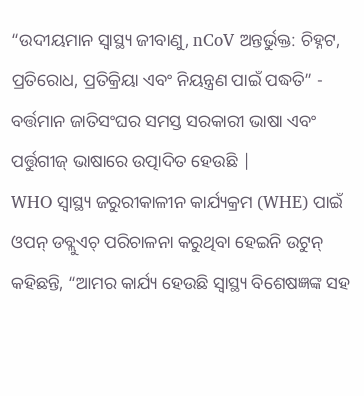“ଉଦୀୟମାନ ସ୍ୱାସ୍ଥ୍ୟ ଜୀବାଣୁ, nCoV ଅନ୍ତର୍ଭୁକ୍ତ: ଚିହ୍ନଟ, ପ୍ରତିରୋଧ, ପ୍ରତିକ୍ରିୟା ଏବଂ ନିୟନ୍ତ୍ରଣ ପାଇଁ ପଦ୍ଧତି” - ବର୍ତ୍ତମାନ ଜାତିସଂଘର ସମସ୍ତ ସରକାରୀ ଭାଷା ଏବଂ ପର୍ତ୍ତୁଗୀଜ୍ ଭାଷାରେ ଉତ୍ପାଦିତ ହେଉଛି |
WHO ସ୍ୱାସ୍ଥ୍ୟ ଜରୁରୀକାଳୀନ କାର୍ଯ୍ୟକ୍ରମ (WHE) ପାଇଁ ଓପନ୍ ଡବ୍ଲୁଏଚ୍ ପରିଚାଳନା କରୁଥିବା ହେଇନି ଉଟୁନ୍ କହିଛନ୍ତି, “ଆମର କାର୍ଯ୍ୟ ହେଉଛି ସ୍ୱାସ୍ଥ୍ୟ ବିଶେଷଜ୍ଞଙ୍କ ସହ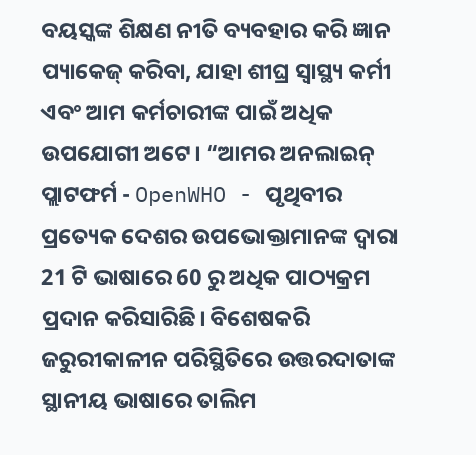ବୟସ୍କଙ୍କ ଶିକ୍ଷଣ ନୀତି ବ୍ୟବହାର କରି ଜ୍ଞାନ ପ୍ୟାକେଜ୍ କରିବା, ଯାହା ଶୀଘ୍ର ସ୍ୱାସ୍ଥ୍ୟ କର୍ମୀ ଏବଂ ଆମ କର୍ମଚାରୀଙ୍କ ପାଇଁ ଅଧିକ ଉପଯୋଗୀ ଅଟେ। “ଆମର ଅନଲାଇନ୍ ପ୍ଲାଟଫର୍ମ - OpenWHO - ପୃଥିବୀର ପ୍ରତ୍ୟେକ ଦେଶର ଉପଭୋକ୍ତାମାନଙ୍କ ଦ୍ୱାରା 21 ଟି ଭାଷାରେ 60 ରୁ ଅଧିକ ପାଠ୍ୟକ୍ରମ ପ୍ରଦାନ କରିସାରିଛି। ବିଶେଷକରି ଜରୁରୀକାଳୀନ ପରିସ୍ଥିତିରେ ଉତ୍ତରଦାତାଙ୍କ ସ୍ଥାନୀୟ ଭାଷାରେ ତାଲିମ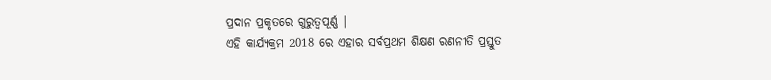ପ୍ରଦାନ ପ୍ରକୃତରେ ଗୁରୁତ୍ୱପୂର୍ଣ୍ଣ |
ଏହି କାର୍ଯ୍ୟକ୍ରମ 2018 ରେ ଏହାର ସର୍ବପ୍ରଥମ ଶିକ୍ଷଣ ରଣନୀତି ପ୍ରସ୍ତୁତ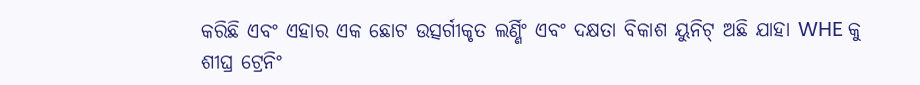କରିଛି ଏବଂ ଏହାର ଏକ ଛୋଟ ଉତ୍ସର୍ଗୀକୃତ ଲର୍ଣ୍ଣିଂ ଏବଂ ଦକ୍ଷତା ବିକାଶ ୟୁନିଟ୍ ଅଛି ଯାହା WHE କୁ ଶୀଘ୍ର ଟ୍ରେନିଂ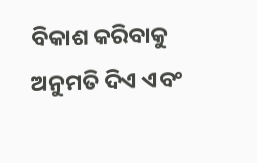ବିକାଶ କରିବାକୁ ଅନୁମତି ଦିଏ ଏବଂ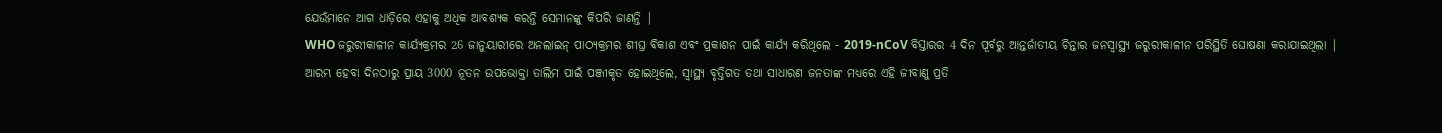ଯେଉଁମାନେ ଆଗ ଧାଡ଼ିରେ ଏହାକୁ ଅଧିକ ଆବଶ୍ୟକ କରନ୍ତି ସେମାନଙ୍କୁ କିପରି ଜାଣନ୍ତି |
WHO ଜରୁରୀକାଳୀନ କାର୍ଯ୍ୟକ୍ରମର 26 ଜାନୁୟାରୀରେ ଅନଲାଇନ୍ ପାଠ୍ୟକ୍ରମର ଶୀଘ୍ର ବିକାଶ ଏବଂ ପ୍ରକାଶନ ପାଇଁ କାର୍ଯ୍ୟ କରିଥିଲେ - 2019-nCoV ବିସ୍ତାରର 4 ଦିନ ପୂର୍ବରୁ ଆନ୍ତର୍ଜାତୀୟ ଚିନ୍ତାର ଜନସ୍ୱାସ୍ଥ୍ୟ ଜରୁରୀକାଳୀନ ପରିସ୍ଥିତି ଘୋଷଣା କରାଯାଇଥିଲା |
ଆରମ୍ଭ ହେବା ଦିନଠାରୁ ପ୍ରାୟ 3000 ନୂତନ ଉପଭୋକ୍ତା ତାଲିମ ପାଇଁ ପଞ୍ଜୀକୃତ ହୋଇଥିଲେ, ସ୍ୱାସ୍ଥ୍ୟ ବୃତ୍ତିଗତ ତଥା ସାଧାରଣ ଜନତାଙ୍କ ମଧ୍ୟରେ ଏହି ଜୀବାଣୁ ପ୍ରତି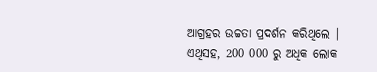ଆଗ୍ରହର ଉଚ୍ଚତା ପ୍ରଦର୍ଶନ କରିଥିଲେ | ଏଥିସହ, 200 000 ରୁ ଅଧିକ ଲୋକ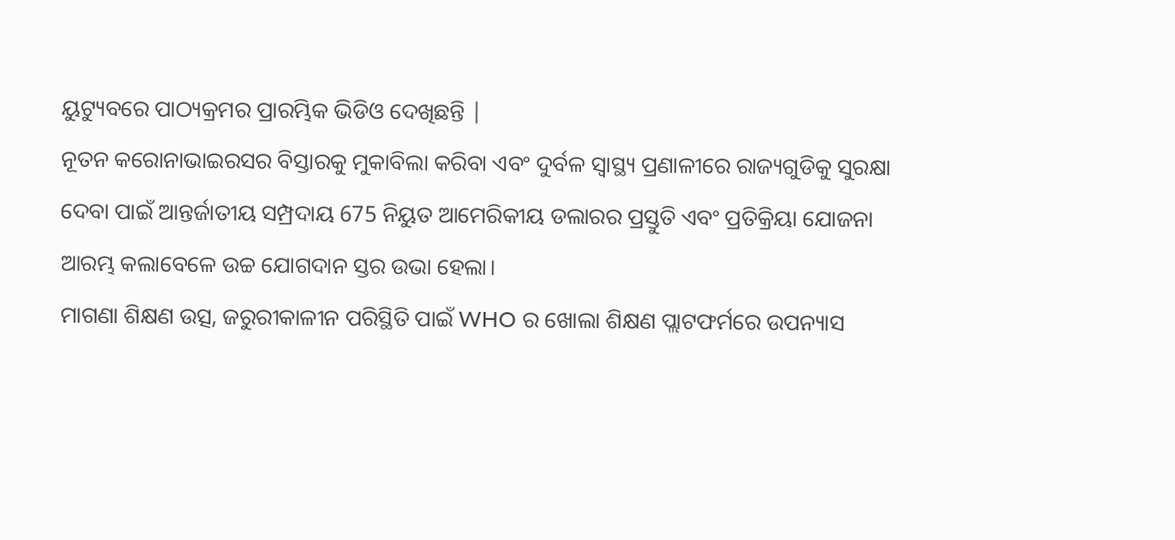ୟୁଟ୍ୟୁବରେ ପାଠ୍ୟକ୍ରମର ପ୍ରାରମ୍ଭିକ ଭିଡିଓ ଦେଖିଛନ୍ତି |
ନୂତନ କରୋନାଭାଇରସର ବିସ୍ତାରକୁ ମୁକାବିଲା କରିବା ଏବଂ ଦୁର୍ବଳ ସ୍ୱାସ୍ଥ୍ୟ ପ୍ରଣାଳୀରେ ରାଜ୍ୟଗୁଡିକୁ ସୁରକ୍ଷା ଦେବା ପାଇଁ ଆନ୍ତର୍ଜାତୀୟ ସମ୍ପ୍ରଦାୟ 675 ନିୟୁତ ଆମେରିକୀୟ ଡଲାରର ପ୍ରସ୍ତୁତି ଏବଂ ପ୍ରତିକ୍ରିୟା ଯୋଜନା ଆରମ୍ଭ କଲାବେଳେ ଉଚ୍ଚ ଯୋଗଦାନ ସ୍ତର ଉଭା ହେଲା।
ମାଗଣା ଶିକ୍ଷଣ ଉତ୍ସ, ଜରୁରୀକାଳୀନ ପରିସ୍ଥିତି ପାଇଁ WHO ର ଖୋଲା ଶିକ୍ଷଣ ପ୍ଲାଟଫର୍ମରେ ଉପନ୍ୟାସ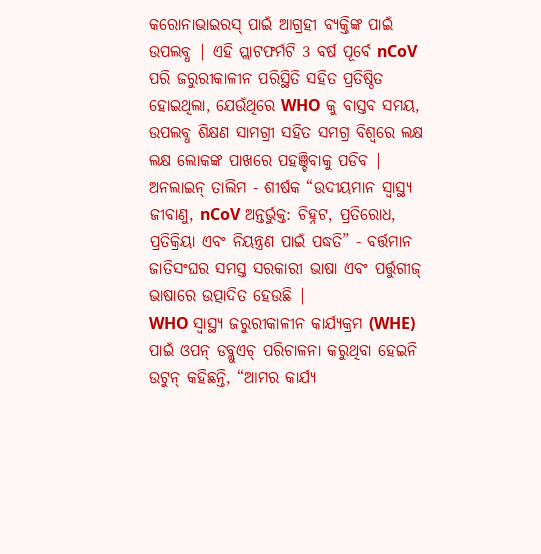କରୋନାଭାଇରସ୍ ପାଇଁ ଆଗ୍ରହୀ ବ୍ୟକ୍ତିଙ୍କ ପାଇଁ ଉପଲବ୍ଧ | ଏହି ପ୍ଲାଟଫର୍ମଟି 3 ବର୍ଷ ପୂର୍ବେ nCoV ପରି ଜରୁରୀକାଳୀନ ପରିସ୍ଥିତି ସହିତ ପ୍ରତିଷ୍ଠିତ ହୋଇଥିଲା, ଯେଉଁଥିରେ WHO କୁ ବାସ୍ତବ ସମୟ, ଉପଲବ୍ଧ ଶିକ୍ଷଣ ସାମଗ୍ରୀ ସହିତ ସମଗ୍ର ବିଶ୍ୱରେ ଲକ୍ଷ ଲକ୍ଷ ଲୋକଙ୍କ ପାଖରେ ପହଞ୍ଚିବାକୁ ପଡିବ |
ଅନଲାଇନ୍ ତାଲିମ - ଶୀର୍ଷକ “ଉଦୀୟମାନ ସ୍ୱାସ୍ଥ୍ୟ ଜୀବାଣୁ, nCoV ଅନ୍ତର୍ଭୁକ୍ତ: ଚିହ୍ନଟ, ପ୍ରତିରୋଧ, ପ୍ରତିକ୍ରିୟା ଏବଂ ନିୟନ୍ତ୍ରଣ ପାଇଁ ପଦ୍ଧତି” - ବର୍ତ୍ତମାନ ଜାତିସଂଘର ସମସ୍ତ ସରକାରୀ ଭାଷା ଏବଂ ପର୍ତ୍ତୁଗୀଜ୍ ଭାଷାରେ ଉତ୍ପାଦିତ ହେଉଛି |
WHO ସ୍ୱାସ୍ଥ୍ୟ ଜରୁରୀକାଳୀନ କାର୍ଯ୍ୟକ୍ରମ (WHE) ପାଇଁ ଓପନ୍ ଡବ୍ଲୁଏଚ୍ ପରିଚାଳନା କରୁଥିବା ହେଇନି ଉଟୁନ୍ କହିଛନ୍ତି, “ଆମର କାର୍ଯ୍ୟ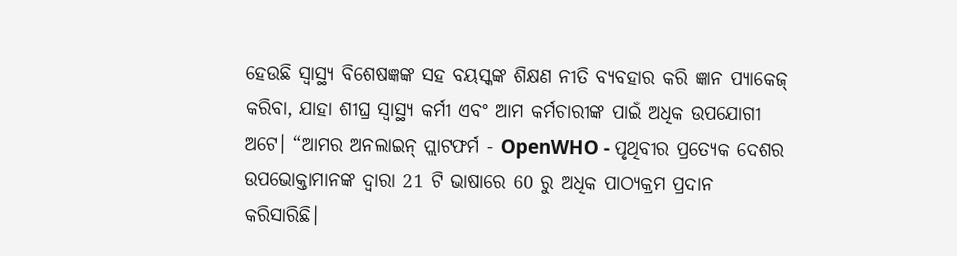ହେଉଛି ସ୍ୱାସ୍ଥ୍ୟ ବିଶେଷଜ୍ଞଙ୍କ ସହ ବୟସ୍କଙ୍କ ଶିକ୍ଷଣ ନୀତି ବ୍ୟବହାର କରି ଜ୍ଞାନ ପ୍ୟାକେଜ୍ କରିବା, ଯାହା ଶୀଘ୍ର ସ୍ୱାସ୍ଥ୍ୟ କର୍ମୀ ଏବଂ ଆମ କର୍ମଚାରୀଙ୍କ ପାଇଁ ଅଧିକ ଉପଯୋଗୀ ଅଟେ। “ଆମର ଅନଲାଇନ୍ ପ୍ଲାଟଫର୍ମ - OpenWHO - ପୃଥିବୀର ପ୍ରତ୍ୟେକ ଦେଶର ଉପଭୋକ୍ତାମାନଙ୍କ ଦ୍ୱାରା 21 ଟି ଭାଷାରେ 60 ରୁ ଅଧିକ ପାଠ୍ୟକ୍ରମ ପ୍ରଦାନ କରିସାରିଛି।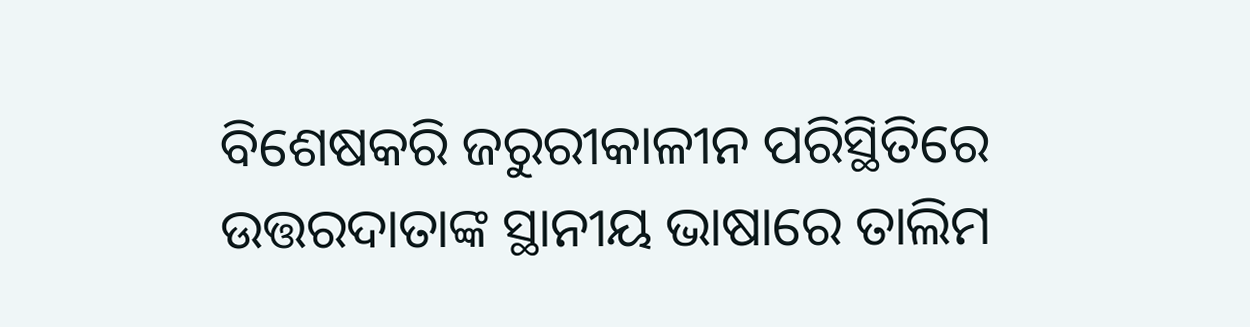ବିଶେଷକରି ଜରୁରୀକାଳୀନ ପରିସ୍ଥିତିରେ ଉତ୍ତରଦାତାଙ୍କ ସ୍ଥାନୀୟ ଭାଷାରେ ତାଲିମ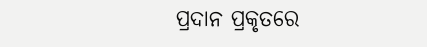ପ୍ରଦାନ ପ୍ରକୃତରେ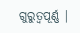ଗୁରୁତ୍ୱପୂର୍ଣ୍ଣ |